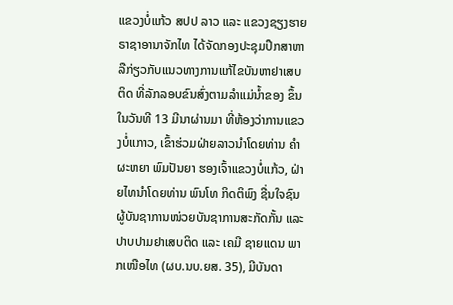ແຂວງບໍ່ແກ້ວ ສປປ ລາວ ແລະ ແຂວງຊຽງຮາຍ ຣາຊາອານາຈັກໄທ ໄດ້ຈັດກອງປະຊຸມປຶກສາຫາລືກ່ຽວກັບແນວທາງການແກ້ໄຂບັນຫາຢາເສບຕິດ ທີ່ລັກລອບຂົນສົ່ງຕາມລຳແມ່ນ້ຳຂອງ ຂຶ້ນໃນວັນທີ 13 ມີນາຜ່ານມາ ທີ່ຫ້ອງວ່າການແຂວງບໍ່ແກາວ, ເຂົ້າຮ່ວມຝ່າຍລາວນຳໂດຍທ່ານ ຄຳຜະຫຍາ ພົມປັນຍາ ຮອງເຈົ້າແຂວງບໍ່ແກ້ວ, ຝ່າຍໄທນຳໂດຍທ່ານ ພົນໂທ ກິດຕິພົງ ຊື່ນໃຈຊົນ ຜູ້ບັນຊາການໜ່ວຍບັນຊາການສະກັດກັ້ນ ແລະ ປາບປາມຢາເສບຕິດ ແລະ ເຄມີ ຊາຍແດນ ພາກເໜືອໄທ (ຜບ.ນບ.ຍສ. 35), ມີບັນດາ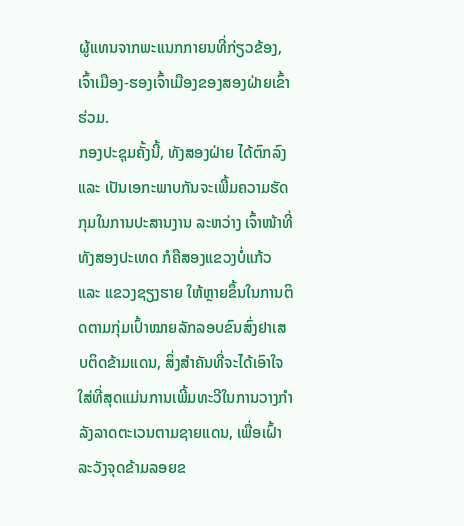ຜູ້ແທນຈາກພະແນກກາຍນທີ່ກ່ຽວຂ້ອງ, ເຈົ້າເມືອງ-ຮອງເຈົ້າເມືອງຂອງສອງຝ່າຍເຂົ້າຮ່ວມ.
ກອງປະຊຸມຄັ້ງນີ້, ທັງສອງຝ່າຍ ໄດ້ຕົກລົງ ແລະ ເປັນເອກະພາບກັນຈະເພີ້ມຄວາມຮັດກຸມໃນການປະສານງານ ລະຫວ່າງ ເຈົ້າໜ້າທີ່ທັງສອງປະເທດ ກໍຄືສອງແຂວງບໍ່ແກ້ວ ແລະ ແຂວງຊຽງຮາຍ ໃຫ້ຫຼາຍຂຶ້ນໃນການຕິດຕາມກຸ່ມເປົ້າໝາຍລັກລອບຂົນສົ່ງຢາເສບຕິດຂ້າມແດນ, ສິ່ງສຳຄັນທີ່ຈະໄດ້ເອົາໃຈໃສ່ທີ່ສຸດແມ່ນການເພີ້ມທະວີໃນການວາງກຳລັງລາດຕະເວນຕາມຊາຍແດນ, ເພື່ອເຝົ້າລະວັງຈຸດຂ້າມລອຍຂ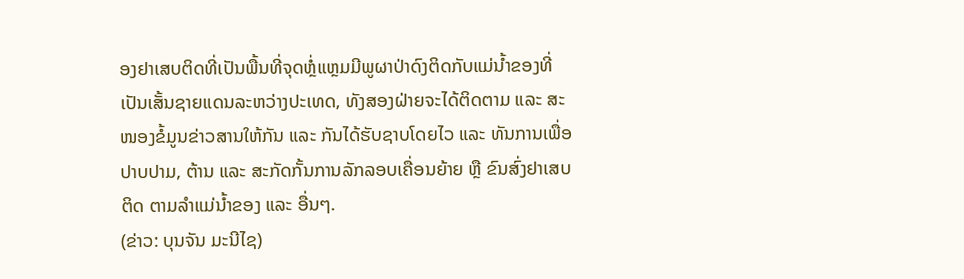ອງຢາເສບຕິດທີ່ເປັນພື້ນທີ່ຈຸດຫຼໍ່ແຫຼມມີພູຜາປ່າດົງຕິດກັບແມ່ນ້ຳຂອງທີ່ເປັນເສັ້ນຊາຍແດນລະຫວ່າງປະເທດ, ທັງສອງຝ່າຍຈະໄດ້ຕິດຕາມ ແລະ ສະໜອງຂໍ້ມູນຂ່າວສານໃຫ້ກັນ ແລະ ກັນໄດ້ຮັບຊາບໂດຍໄວ ແລະ ທັນການເພື່ອປາບປາມ, ຕ້ານ ແລະ ສະກັດກັ້ນການລັກລອບເຄື່ອນຍ້າຍ ຫຼື ຂົນສົ່ງຢາເສບຕິດ ຕາມລຳແມ່ນ້ຳຂອງ ແລະ ອື່ນໆ.
(ຂ່າວ: ບຸນຈັນ ມະນີໄຊ)